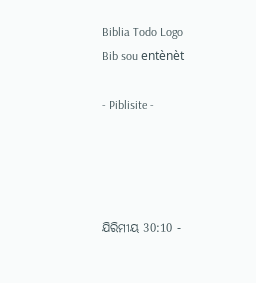Biblia Todo Logo
Bib sou entènèt

- Piblisite -




ଯିରିମୀୟ 30:10 -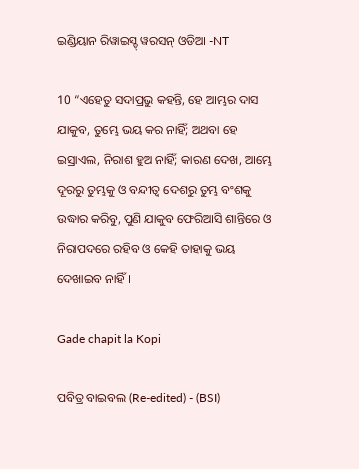ଇଣ୍ଡିୟାନ ରିୱାଇସ୍ଡ୍ ୱରସନ୍ ଓଡିଆ -NT

10 “ଏହେତୁ ସଦାପ୍ରଭୁ କହନ୍ତି, ହେ ଆମ୍ଭର ଦାସ ଯାକୁବ, ତୁମ୍ଭେ ଭୟ କର ନାହିଁ; ଅଥବା ହେ ଇସ୍ରାଏଲ, ନିରାଶ ହୁଅ ନାହିଁ; କାରଣ ଦେଖ, ଆମ୍ଭେ ଦୂରରୁ ତୁମ୍ଭକୁ ଓ ବନ୍ଦୀତ୍ୱ ଦେଶରୁ ତୁମ୍ଭ ବଂଶକୁ ଉଦ୍ଧାର କରିବୁ, ପୁଣି ଯାକୁବ ଫେରିଆସି ଶାନ୍ତିରେ ଓ ନିରାପଦରେ ରହିବ ଓ କେହି ତାହାକୁ ଭୟ ଦେଖାଇବ ନାହିଁ।

Gade chapit la Kopi

ପବିତ୍ର ବାଇବଲ (Re-edited) - (BSI)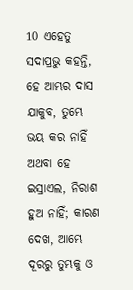10 ଏହେତୁ ସଦାପ୍ରଭୁ କହନ୍ତି, ହେ ଆମ୍ଭର ଦାସ ଯାକୁବ, ତୁମ୍ଭେ ଭୟ କର ନାହିଁ ଅଥବା ହେ ଇସ୍ରାଏଲ, ନିରାଶ ହୁଅ ନାହିଁ; କାରଣ ଦେଖ, ଆମ୍ଭେ ଦୂରରୁ ତୁମ୍ଭକୁ ଓ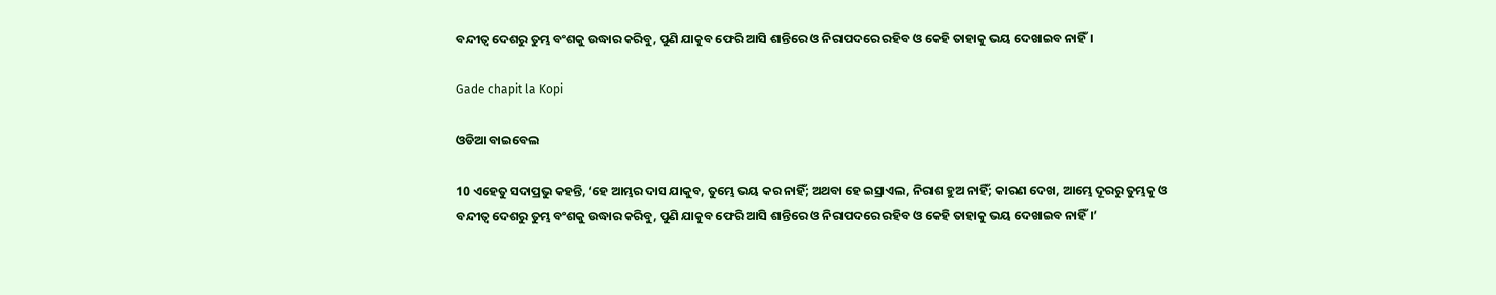ବନ୍ଦୀତ୍ଵ ଦେଶରୁ ତୁମ୍ଭ ବଂଶକୁ ଉଦ୍ଧାର କରିବୁ, ପୁଣି ଯାକୁବ ଫେରି ଆସି ଶାନ୍ତିରେ ଓ ନିରାପଦରେ ରହିବ ଓ କେହି ତାହାକୁ ଭୟ ଦେଖାଇବ ନାହିଁ।

Gade chapit la Kopi

ଓଡିଆ ବାଇବେଲ

10 ଏହେତୁ ସଦାପ୍ରଭୁ କହନ୍ତି, ‘ହେ ଆମ୍ଭର ଦାସ ଯାକୁବ, ତୁମ୍ଭେ ଭୟ କର ନାହିଁ; ଅଥବା ହେ ଇସ୍ରାଏଲ, ନିରାଶ ହୁଅ ନାହିଁ; କାରଣ ଦେଖ, ଆମ୍ଭେ ଦୂରରୁ ତୁମ୍ଭକୁ ଓ ବନ୍ଦୀତ୍ୱ ଦେଶରୁ ତୁମ୍ଭ ବଂଶକୁ ଉଦ୍ଧାର କରିବୁ, ପୁଣି ଯାକୁବ ଫେରି ଆସି ଶାନ୍ତିରେ ଓ ନିରାପଦରେ ରହିବ ଓ କେହି ତାହାକୁ ଭୟ ଦେଖାଇବ ନାହିଁ।’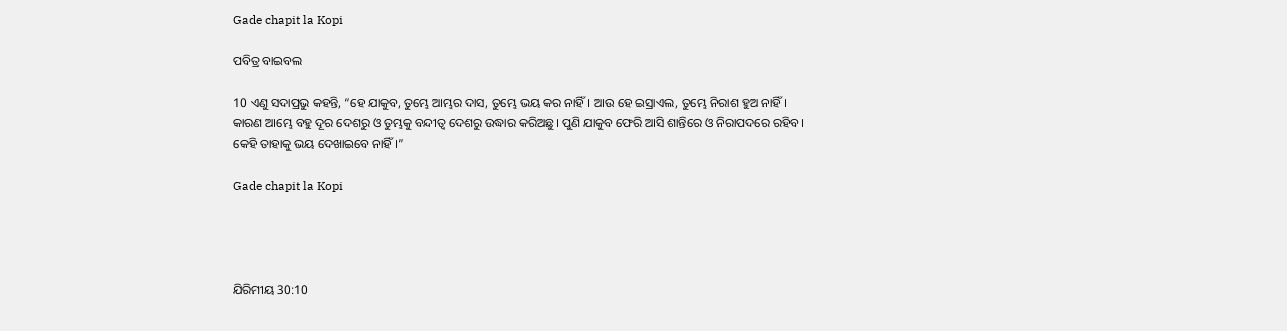Gade chapit la Kopi

ପବିତ୍ର ବାଇବଲ

10 ଏଣୁ ସଦାପ୍ରଭୁ କହନ୍ତି, “ହେ ଯାକୁବ, ତୁମ୍ଭେ ଆମ୍ଭର ଦାସ, ତୁମ୍ଭେ ଭୟ କର ନାହିଁ। ଆଉ ହେ ଇସ୍ରାଏଲ, ତୁମ୍ଭେ ନିରାଶ ହୁଅ ନାହିଁ। କାରଣ ଆମ୍ଭେ ବହୁ ଦୂର ଦେଶରୁ ଓ ତୁମ୍ଭକୁ ବନ୍ଦୀତ୍ୱ ଦେଶରୁ ଉଦ୍ଧାର କରିଅଛୁ। ପୁଣି ଯାକୁବ ଫେରି ଆସି ଶାନ୍ତିରେ ଓ ନିରାପଦରେ ରହିବ। କେହି ତାହାକୁ ଭୟ ଦେଖାଇବେ ନାହିଁ।”

Gade chapit la Kopi




ଯିରିମୀୟ 30:10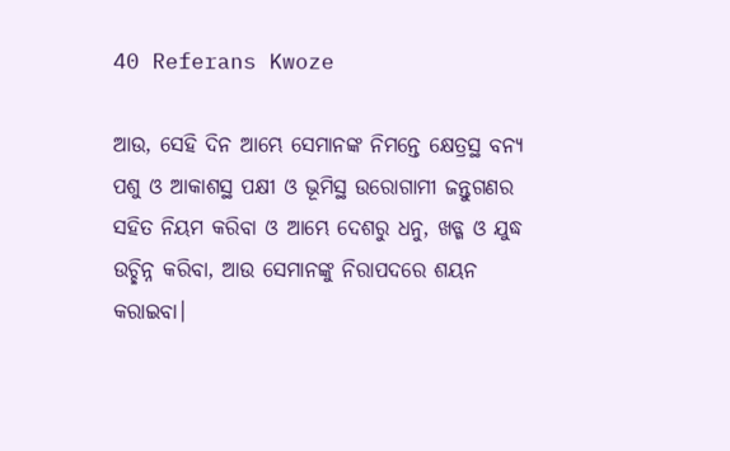40 Referans Kwoze

ଆଉ, ସେହି ଦିନ ଆମ୍ଭେ ସେମାନଙ୍କ ନିମନ୍ତେ କ୍ଷେତ୍ରସ୍ଥ ବନ୍ୟ ପଶୁ ଓ ଆକାଶସ୍ଥ ପକ୍ଷୀ ଓ ଭୂମିସ୍ଥ ଉରୋଗାମୀ ଜନ୍ତୁଗଣର ସହିତ ନିୟମ କରିବା ଓ ଆମ୍ଭେ ଦେଶରୁ ଧନୁ, ଖଡ୍ଗ ଓ ଯୁଦ୍ଧ ଉଚ୍ଛିନ୍ନ କରିବା, ଆଉ ସେମାନଙ୍କୁ ନିରାପଦରେ ଶୟନ କରାଇବା।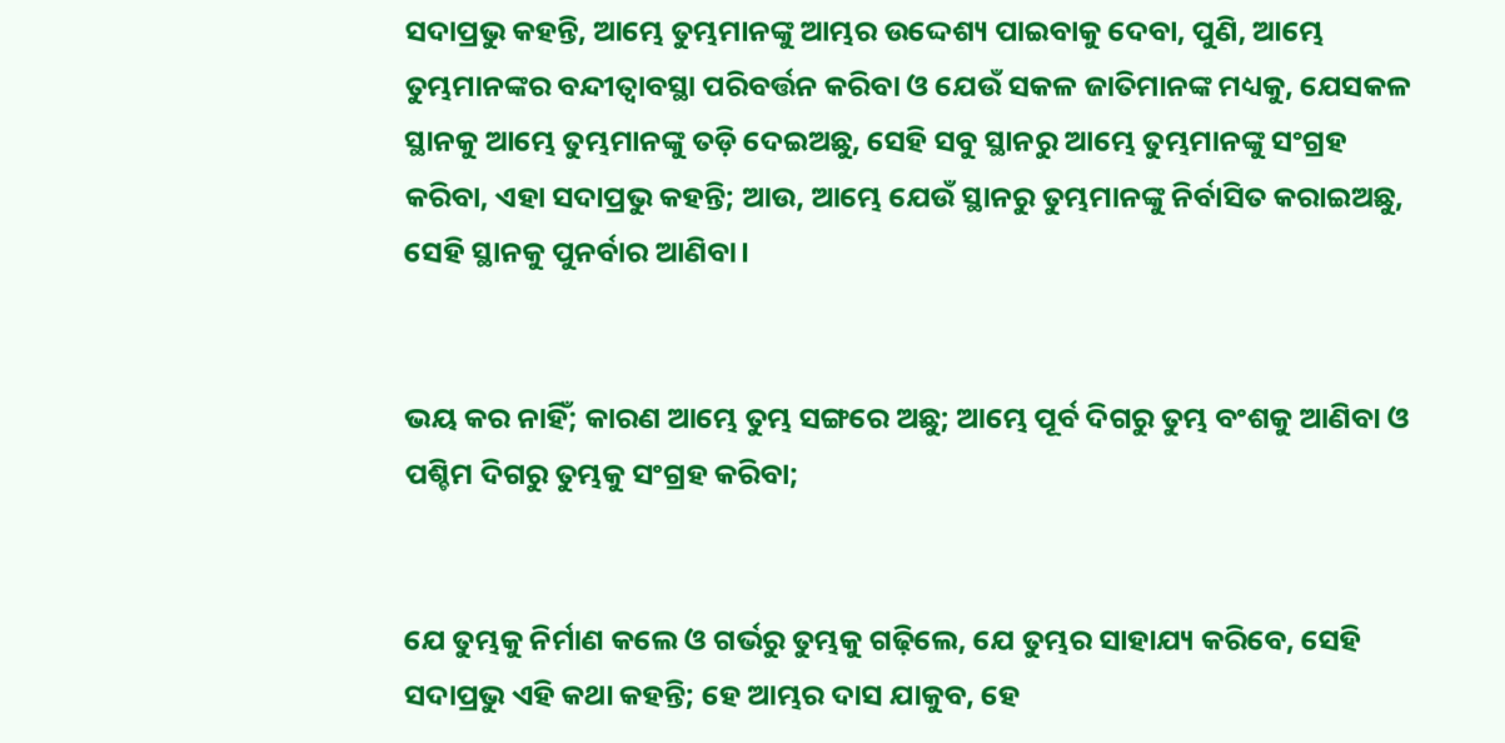ସଦାପ୍ରଭୁ କହନ୍ତି, ଆମ୍ଭେ ତୁମ୍ଭମାନଙ୍କୁ ଆମ୍ଭର ଉଦ୍ଦେଶ୍ୟ ପାଇବାକୁ ଦେବା, ପୁଣି, ଆମ୍ଭେ ତୁମ୍ଭମାନଙ୍କର ବନ୍ଦୀତ୍ୱାବସ୍ଥା ପରିବର୍ତ୍ତନ କରିବା ଓ ଯେଉଁ ସକଳ ଜାତିମାନଙ୍କ ମଧ୍ୟକୁ, ଯେସକଳ ସ୍ଥାନକୁ ଆମ୍ଭେ ତୁମ୍ଭମାନଙ୍କୁ ତଡ଼ି ଦେଇଅଛୁ, ସେହି ସବୁ ସ୍ଥାନରୁ ଆମ୍ଭେ ତୁମ୍ଭମାନଙ୍କୁ ସଂଗ୍ରହ କରିବା, ଏହା ସଦାପ୍ରଭୁ କହନ୍ତି; ଆଉ, ଆମ୍ଭେ ଯେଉଁ ସ୍ଥାନରୁ ତୁମ୍ଭମାନଙ୍କୁ ନିର୍ବାସିତ କରାଇଅଛୁ, ସେହି ସ୍ଥାନକୁ ପୁନର୍ବାର ଆଣିବା।


ଭୟ କର ନାହିଁ; କାରଣ ଆମ୍ଭେ ତୁମ୍ଭ ସଙ୍ଗରେ ଅଛୁ; ଆମ୍ଭେ ପୂର୍ବ ଦିଗରୁ ତୁମ୍ଭ ବଂଶକୁ ଆଣିବା ଓ ପଶ୍ଚିମ ଦିଗରୁ ତୁମ୍ଭକୁ ସଂଗ୍ରହ କରିବା;


ଯେ ତୁମ୍ଭକୁ ନିର୍ମାଣ କଲେ ଓ ଗର୍ଭରୁ ତୁମ୍ଭକୁ ଗଢ଼ିଲେ, ଯେ ତୁମ୍ଭର ସାହାଯ୍ୟ କରିବେ, ସେହି ସଦାପ୍ରଭୁ ଏହି କଥା କହନ୍ତି; ହେ ଆମ୍ଭର ଦାସ ଯାକୁବ, ହେ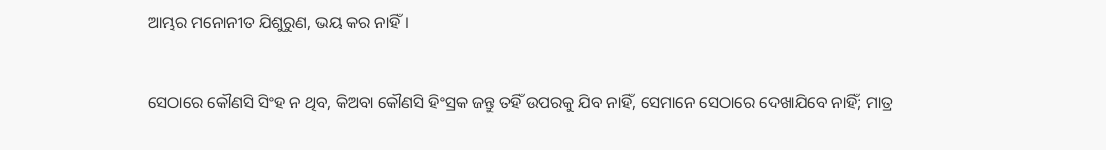ଆମ୍ଭର ମନୋନୀତ ଯିଶୁରୁଣ, ଭୟ କର ନାହିଁ।


ସେଠାରେ କୌଣସି ସିଂହ ନ ଥିବ, କିଅବା କୌଣସି ହିଂସ୍ରକ ଜନ୍ତୁ ତହିଁ ଉପରକୁ ଯିବ ନାହିଁ, ସେମାନେ ସେଠାରେ ଦେଖାଯିବେ ନାହିଁ; ମାତ୍ର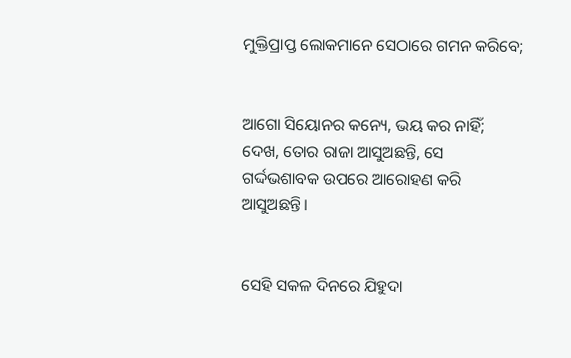ମୁକ୍ତିପ୍ରାପ୍ତ ଲୋକମାନେ ସେଠାରେ ଗମନ କରିବେ;


ଆଗୋ ସିୟୋନର କନ୍ୟେ, ଭୟ କର ନାହିଁ; ଦେଖ, ତୋର ରାଜା ଆସୁଅଛନ୍ତି, ସେ ଗର୍ଦ୍ଦଭଶାବକ ଉପରେ ଆରୋହଣ କରି ଆସୁଅଛନ୍ତି।


ସେହି ସକଳ ଦିନରେ ଯିହୁଦା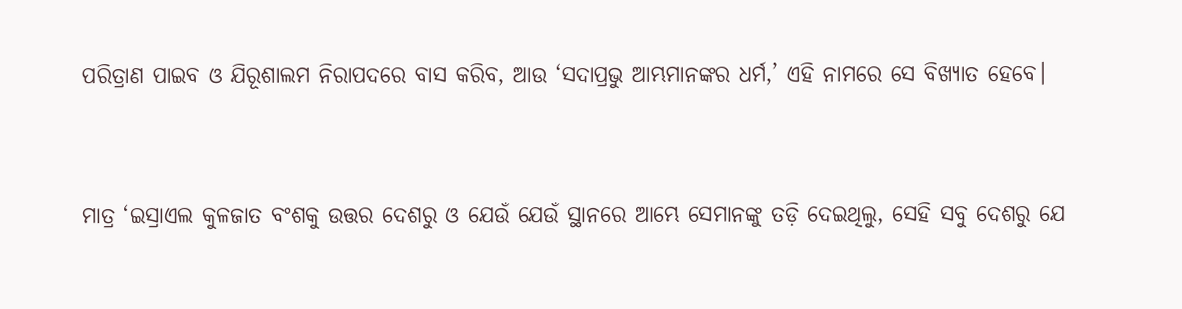ପରିତ୍ରାଣ ପାଇବ ଓ ଯିରୂଶାଲମ ନିରାପଦରେ ବାସ କରିବ, ଆଉ ‘ସଦାପ୍ରଭୁ ଆମ୍ଭମାନଙ୍କର ଧର୍ମ,’ ଏହି ନାମରେ ସେ ବିଖ୍ୟାତ ହେବେ।


ମାତ୍ର ‘ଇସ୍ରାଏଲ କୁଳଜାତ ବଂଶକୁ ଉତ୍ତର ଦେଶରୁ ଓ ଯେଉଁ ଯେଉଁ ସ୍ଥାନରେ ଆମ୍ଭେ ସେମାନଙ୍କୁ ତଡ଼ି ଦେଇଥିଲୁ, ସେହି ସବୁ ଦେଶରୁ ଯେ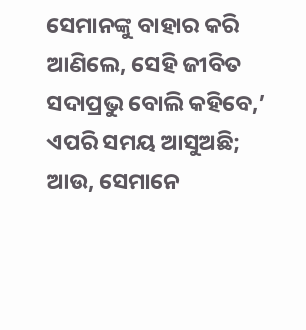ସେମାନଙ୍କୁ ବାହାର କରି ଆଣିଲେ, ସେହି ଜୀବିତ ସଦାପ୍ରଭୁ ବୋଲି କହିବେ,’ ଏପରି ସମୟ ଆସୁଅଛି; ଆଉ, ସେମାନେ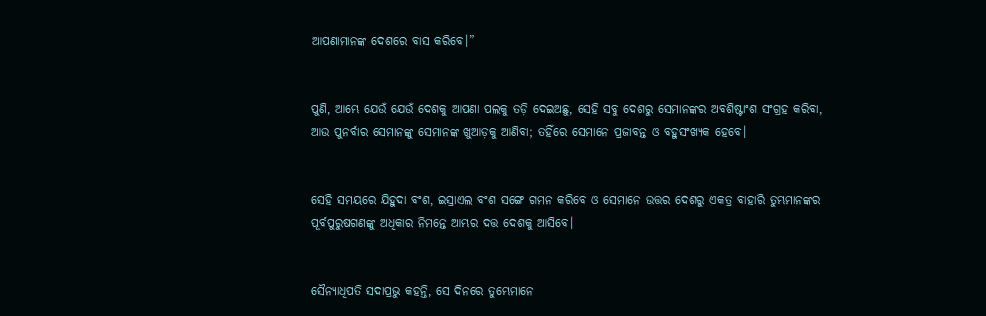ଆପଣାମାନଙ୍କ ଦେଶରେ ବାସ କରିବେ।”


ପୁଣି, ଆମ୍ଭେ ଯେଉଁ ଯେଉଁ ଦେଶକୁ ଆପଣା ପଲକୁ ତଡ଼ି ଦେଇଅଛୁ, ସେହି ସବୁ ଦେଶରୁ ସେମାନଙ୍କର ଅବଶିଷ୍ଟାଂଶ ସଂଗ୍ରହ କରିବା, ଆଉ ପୁନର୍ବାର ସେମାନଙ୍କୁ ସେମାନଙ୍କ ଖୁଆଡ଼କୁ ଆଣିବା; ତହିଁରେ ସେମାନେ ପ୍ରଜାବନ୍ତ ଓ ବହୁସଂଖ୍ୟକ ହେବେ।


ସେହି ସମୟରେ ଯିହୁଦା ବଂଶ, ଇସ୍ରାଏଲ ବଂଶ ସଙ୍ଗେ ଗମନ କରିବେ ଓ ସେମାନେ ଉତ୍ତର ଦେଶରୁ ଏକତ୍ର ବାହାରି ତୁମ୍ଭମାନଙ୍କର ପୂର୍ବପୁରୁଷଗଣଙ୍କୁ ଅଧିକାର ନିମନ୍ତେ ଆମ୍ଭର ଦତ୍ତ ଦେଶକୁ ଆସିବେ।


ସୈନ୍ୟାଧିପତି ସଦାପ୍ରଭୁ କହନ୍ତି, ସେ ଦିନରେ ତୁମ୍ଭେମାନେ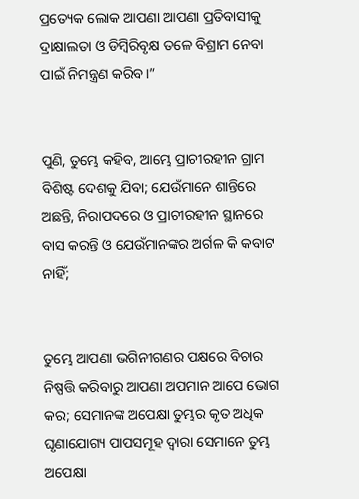ପ୍ରତ୍ୟେକ ଲୋକ ଆପଣା ଆପଣା ପ୍ରତିବାସୀକୁ ଦ୍ରାକ୍ଷାଲତା ଓ ଡିମ୍ବିରିବୃକ୍ଷ ତଳେ ବିଶ୍ରାମ ନେବା ପାଇଁ ନିମନ୍ତ୍ରଣ କରିବ।”


ପୁଣି, ତୁମ୍ଭେ କହିବ, ଆମ୍ଭେ ପ୍ରାଚୀରହୀନ ଗ୍ରାମ ବିଶିଷ୍ଟ ଦେଶକୁ ଯିବା; ଯେଉଁମାନେ ଶାନ୍ତିରେ ଅଛନ୍ତି, ନିରାପଦରେ ଓ ପ୍ରାଚୀରହୀନ ସ୍ଥାନରେ ବାସ କରନ୍ତି ଓ ଯେଉଁମାନଙ୍କର ଅର୍ଗଳ କି କବାଟ ନାହିଁ;


ତୁମ୍ଭେ ଆପଣା ଭଗିନୀଗଣର ପକ୍ଷରେ ବିଚାର ନିଷ୍ପତ୍ତି କରିବାରୁ ଆପଣା ଅପମାନ ଆପେ ଭୋଗ କର; ସେମାନଙ୍କ ଅପେକ୍ଷା ତୁମ୍ଭର କୃତ ଅଧିକ ଘୃଣାଯୋଗ୍ୟ ପାପସମୂହ ଦ୍ୱାରା ସେମାନେ ତୁମ୍ଭ ଅପେକ୍ଷା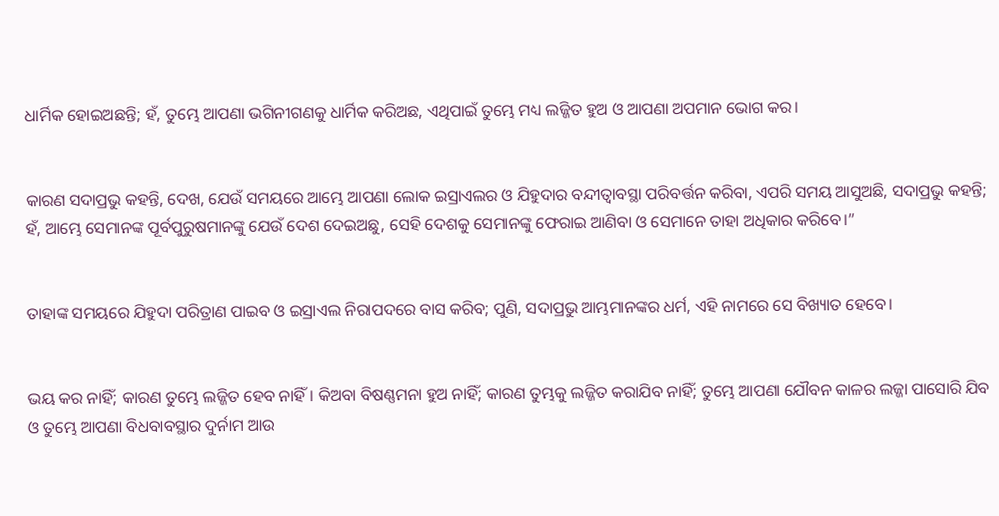ଧାର୍ମିକ ହୋଇଅଛନ୍ତି; ହଁ, ତୁମ୍ଭେ ଆପଣା ଭଗିନୀଗଣକୁ ଧାର୍ମିକ କରିଅଛ, ଏଥିପାଇଁ ତୁମ୍ଭେ ମଧ୍ୟ ଲଜ୍ଜିତ ହୁଅ ଓ ଆପଣା ଅପମାନ ଭୋଗ କର।


କାରଣ ସଦାପ୍ରଭୁ କହନ୍ତି, ଦେଖ, ଯେଉଁ ସମୟରେ ଆମ୍ଭେ ଆପଣା ଲୋକ ଇସ୍ରାଏଲର ଓ ଯିହୁଦାର ବନ୍ଦୀତ୍ୱାବସ୍ଥା ପରିବର୍ତ୍ତନ କରିବା, ଏପରି ସମୟ ଆସୁଅଛି, ସଦାପ୍ରଭୁ କହନ୍ତି; ହଁ, ଆମ୍ଭେ ସେମାନଙ୍କ ପୂର୍ବପୁରୁଷମାନଙ୍କୁ ଯେଉଁ ଦେଶ ଦେଇଅଛୁ, ସେହି ଦେଶକୁ ସେମାନଙ୍କୁ ଫେରାଇ ଆଣିବା ଓ ସେମାନେ ତାହା ଅଧିକାର କରିବେ।”


ତାହାଙ୍କ ସମୟରେ ଯିହୁଦା ପରିତ୍ରାଣ ପାଇବ ଓ ଇସ୍ରାଏଲ ନିରାପଦରେ ବାସ କରିବ; ପୁଣି, ସଦାପ୍ରଭୁ ଆମ୍ଭମାନଙ୍କର ଧର୍ମ, ଏହି ନାମରେ ସେ ବିଖ୍ୟାତ ହେବେ।


ଭୟ କର ନାହିଁ; କାରଣ ତୁମ୍ଭେ ଲଜ୍ଜିତ ହେବ ନାହିଁ। କିଅବା ବିଷଣ୍ଣମନା ହୁଅ ନାହିଁ; କାରଣ ତୁମ୍ଭକୁ ଲଜ୍ଜିତ କରାଯିବ ନାହିଁ; ତୁମ୍ଭେ ଆପଣା ଯୌବନ କାଳର ଲଜ୍ଜା ପାସୋରି ଯିବ ଓ ତୁମ୍ଭେ ଆପଣା ବିଧବାବସ୍ଥାର ଦୁର୍ନାମ ଆଉ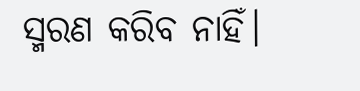ସ୍ମରଣ କରିବ ନାହିଁ।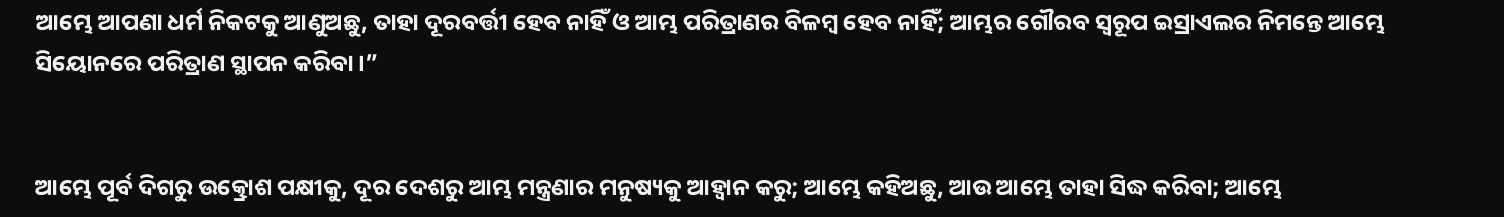ଆମ୍ଭେ ଆପଣା ଧର୍ମ ନିକଟକୁ ଆଣୁଅଛୁ, ତାହା ଦୂରବର୍ତ୍ତୀ ହେବ ନାହିଁ ଓ ଆମ୍ଭ ପରିତ୍ରାଣର ବିଳମ୍ବ ହେବ ନାହିଁ; ଆମ୍ଭର ଗୌରବ ସ୍ୱରୂପ ଇସ୍ରାଏଲର ନିମନ୍ତେ ଆମ୍ଭେ ସିୟୋନରେ ପରିତ୍ରାଣ ସ୍ଥାପନ କରିବା।”


ଆମ୍ଭେ ପୂର୍ବ ଦିଗରୁ ଉତ୍କ୍ରୋଶ ପକ୍ଷୀକୁ, ଦୂର ଦେଶରୁ ଆମ୍ଭ ମନ୍ତ୍ରଣାର ମନୁଷ୍ୟକୁ ଆହ୍ୱାନ କରୁ; ଆମ୍ଭେ କହିଅଛୁ, ଆଉ ଆମ୍ଭେ ତାହା ସିଦ୍ଧ କରିବା; ଆମ୍ଭେ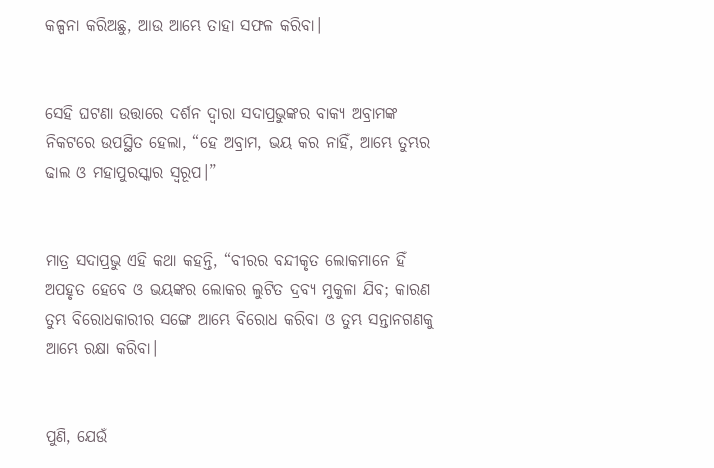କଳ୍ପନା କରିଅଛୁ, ଆଉ ଆମ୍ଭେ ତାହା ସଫଳ କରିବା।


ସେହି ଘଟଣା ଉତ୍ତାରେ ଦର୍ଶନ ଦ୍ୱାରା ସଦାପ୍ରଭୁଙ୍କର ବାକ୍ୟ ଅବ୍ରାମଙ୍କ ନିକଟରେ ଉପସ୍ଥିତ ହେଲା, “ହେ ଅବ୍ରାମ, ଭୟ କର ନାହିଁ, ଆମ୍ଭେ ତୁମ୍ଭର ଢାଲ ଓ ମହାପୁରସ୍କାର ସ୍ୱରୂପ।”


ମାତ୍ର ସଦାପ୍ରଭୁ ଏହି କଥା କହନ୍ତି, “ବୀରର ବନ୍ଦୀକୃତ ଲୋକମାନେ ହିଁ ଅପହୃତ ହେବେ ଓ ଭୟଙ୍କର ଲୋକର ଲୁଟିତ ଦ୍ରବ୍ୟ ମୁକୁଳା ଯିବ; କାରଣ ତୁମ୍ଭ ବିରୋଧକାରୀର ସଙ୍ଗେ ଆମ୍ଭେ ବିରୋଧ କରିବା ଓ ତୁମ୍ଭ ସନ୍ତାନଗଣକୁ ଆମ୍ଭେ ରକ୍ଷା କରିବା।


ପୁଣି, ଯେଉଁ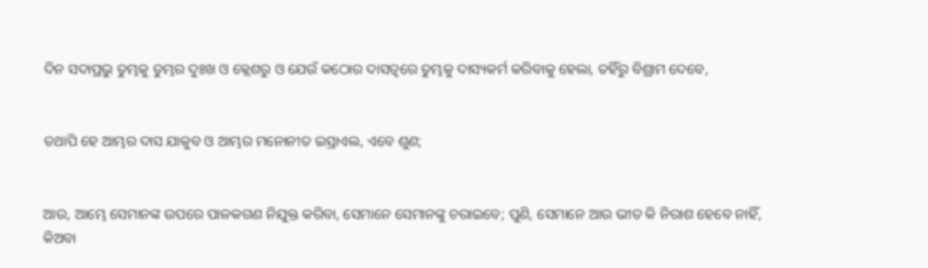ଦିନ ସଦାପ୍ରଭୁ ତୁମ୍ଭକୁ ତୁମ୍ଭର ଦୁଃଖ ଓ କ୍ଲେଶରୁ ଓ ଯେଉଁ କଠୋର ଦାସତ୍ୱରେ ତୁମ୍ଭକୁ ଦାସ୍ୟକର୍ମ କରିବାକୁ ହେଲା, ତହିଁରୁ ବିଶ୍ରାମ ଦେବେ,


ତଥାପି ହେ ଆମ୍ଭର ଦାସ ଯାକୁବ ଓ ଆମ୍ଭର ମନୋନୀତ ଇସ୍ରାଏଲ, ଏବେ ଶୁଣ;


ଆଉ, ଆମ୍ଭେ ସେମାନଙ୍କ ଉପରେ ପାଳକଗଣ ନିଯୁକ୍ତ କରିବା, ସେମାନେ ସେମାନଙ୍କୁ ଚରାଇବେ; ପୁଣି, ସେମାନେ ଆଉ ଭୀତ କି ନିରାଶ ହେବେ ନାହିଁ, କିଅବା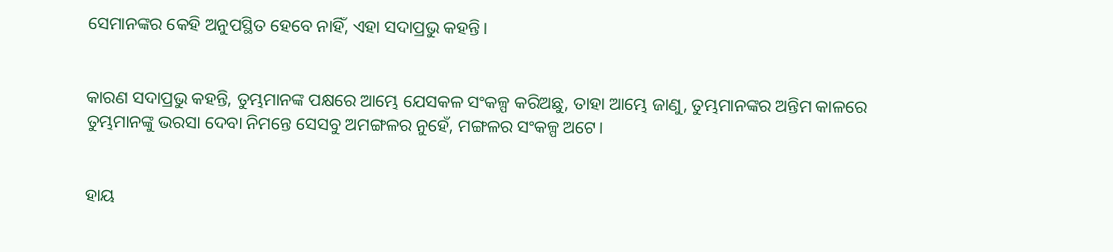ସେମାନଙ୍କର କେହି ଅନୁପସ୍ଥିତ ହେବେ ନାହିଁ, ଏହା ସଦାପ୍ରଭୁ କହନ୍ତି।


କାରଣ ସଦାପ୍ରଭୁ କହନ୍ତି, ତୁମ୍ଭମାନଙ୍କ ପକ୍ଷରେ ଆମ୍ଭେ ଯେସକଳ ସଂକଳ୍ପ କରିଅଛୁ, ତାହା ଆମ୍ଭେ ଜାଣୁ, ତୁମ୍ଭମାନଙ୍କର ଅନ୍ତିମ କାଳରେ ତୁମ୍ଭମାନଙ୍କୁ ଭରସା ଦେବା ନିମନ୍ତେ ସେସବୁ ଅମଙ୍ଗଳର ନୁହେଁ, ମଙ୍ଗଳର ସଂକଳ୍ପ ଅଟେ।


ହାୟ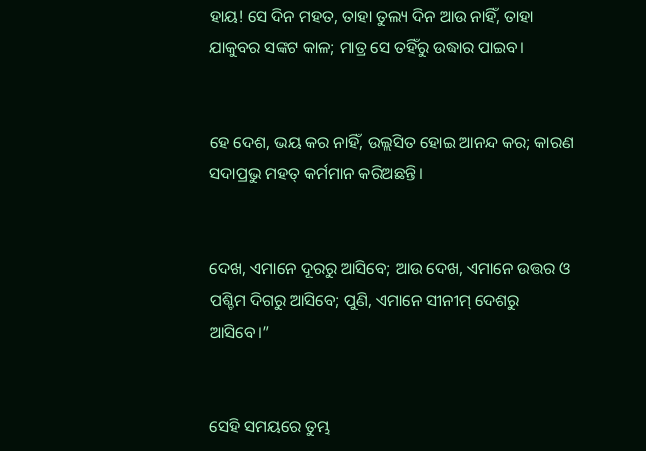ହାୟ! ସେ ଦିନ ମହତ, ତାହା ତୁଲ୍ୟ ଦିନ ଆଉ ନାହିଁ, ତାହା ଯାକୁବର ସଙ୍କଟ କାଳ; ମାତ୍ର ସେ ତହିଁରୁ ଉଦ୍ଧାର ପାଇବ।


ହେ ଦେଶ, ଭୟ କର ନାହିଁ, ଉଲ୍ଲସିତ ହୋଇ ଆନନ୍ଦ କର; କାରଣ ସଦାପ୍ରଭୁ ମହତ୍ କର୍ମମାନ କରିଅଛନ୍ତି।


ଦେଖ, ଏମାନେ ଦୂରରୁ ଆସିବେ; ଆଉ ଦେଖ, ଏମାନେ ଉତ୍ତର ଓ ପଶ୍ଚିମ ଦିଗରୁ ଆସିବେ; ପୁଣି, ଏମାନେ ସୀନୀମ୍‍ ଦେଶରୁ ଆସିବେ।”


ସେହି ସମୟରେ ତୁମ୍ଭ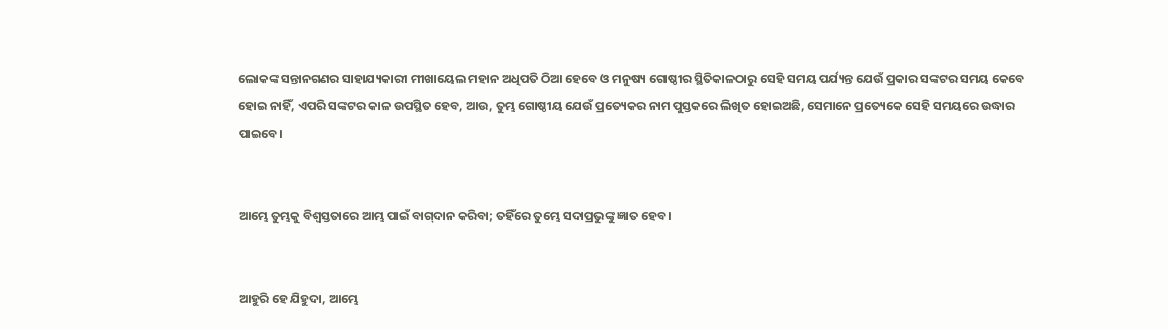ଲୋକଙ୍କ ସନ୍ତାନଗଣର ସାହାଯ୍ୟକାରୀ ମୀଖାୟେଲ ମହାନ ଅଧିପତି ଠିଆ ହେବେ ଓ ମନୁଷ୍ୟ ଗୋଷ୍ଠୀର ସ୍ଥିତିକାଳଠାରୁ ସେହି ସମୟ ପର୍ଯ୍ୟନ୍ତ ଯେଉଁ ପ୍ରକାର ସଙ୍କଟର ସମୟ କେବେ ହୋଇ ନାହିଁ, ଏପରି ସଙ୍କଟର କାଳ ଉପସ୍ଥିତ ହେବ, ଆଉ, ତୁମ୍ଭ ଗୋଷ୍ଠୀୟ ଯେଉଁ ପ୍ରତ୍ୟେକର ନାମ ପୁସ୍ତକରେ ଲିଖିତ ହୋଇଅଛି, ସେମାନେ ପ୍ରତ୍ୟେକେ ସେହି ସମୟରେ ଉଦ୍ଧାର ପାଇବେ।


ଆମ୍ଭେ ତୁମ୍ଭକୁ ବିଶ୍ୱସ୍ତତାରେ ଆମ୍ଭ ପାଇଁ ବାଗ୍‍ଦାନ କରିବା; ତହିଁରେ ତୁମ୍ଭେ ସଦାପ୍ରଭୁଙ୍କୁ ଜ୍ଞାତ ହେବ।


ଆହୁରି ହେ ଯିହୁଦା, ଆମ୍ଭେ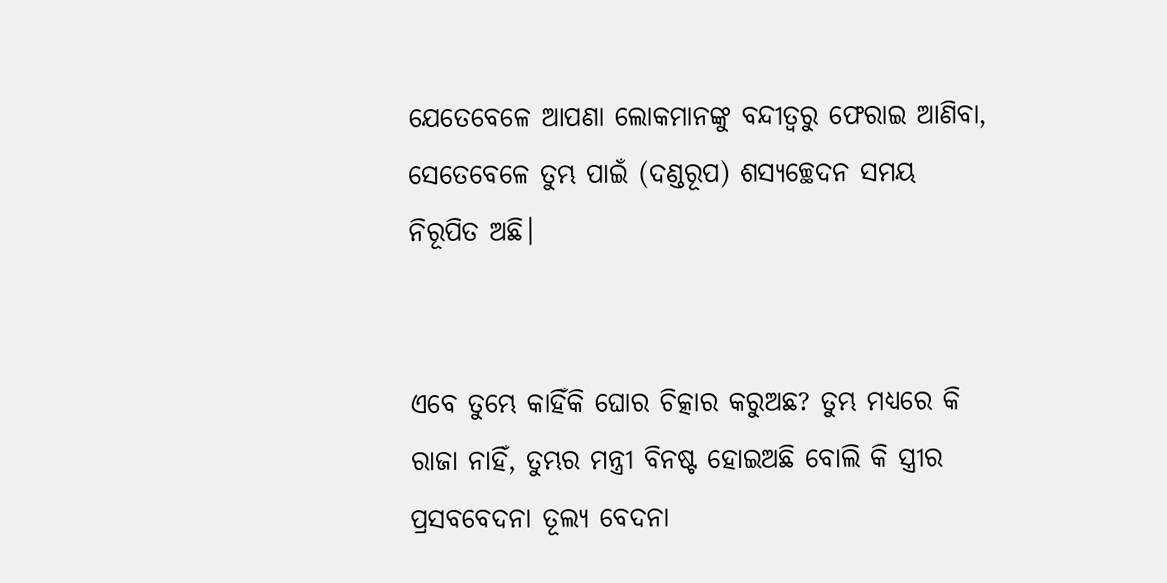ଯେତେବେଳେ ଆପଣା ଲୋକମାନଙ୍କୁ ବନ୍ଦୀତ୍ୱରୁ ଫେରାଇ ଆଣିବା, ସେତେବେଳେ ତୁମ୍ଭ ପାଇଁ (ଦଣ୍ଡରୂପ) ଶସ୍ୟଚ୍ଛେଦନ ସମୟ ନିରୂପିତ ଅଛି।


ଏବେ ତୁମ୍ଭେ କାହିଁକି ଘୋର ଚିତ୍କାର କରୁଅଛ? ତୁମ୍ଭ ମଧ୍ୟରେ କି ରାଜା ନାହିଁ, ତୁମ୍ଭର ମନ୍ତ୍ରୀ ବିନଷ୍ଟ ହୋଇଅଛି ବୋଲି କି ସ୍ତ୍ରୀର ପ୍ରସବବେଦନା ତୂଲ୍ୟ ବେଦନା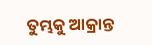ତୁମ୍ଭକୁ ଆକ୍ରାନ୍ତ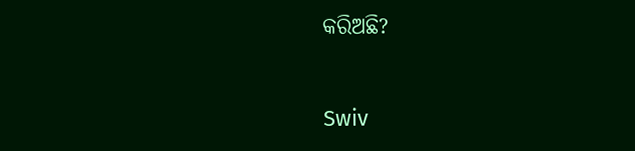କରିଅଛି?


Swiv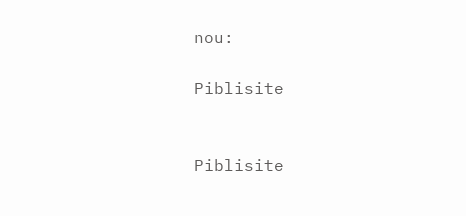nou:

Piblisite


Piblisite